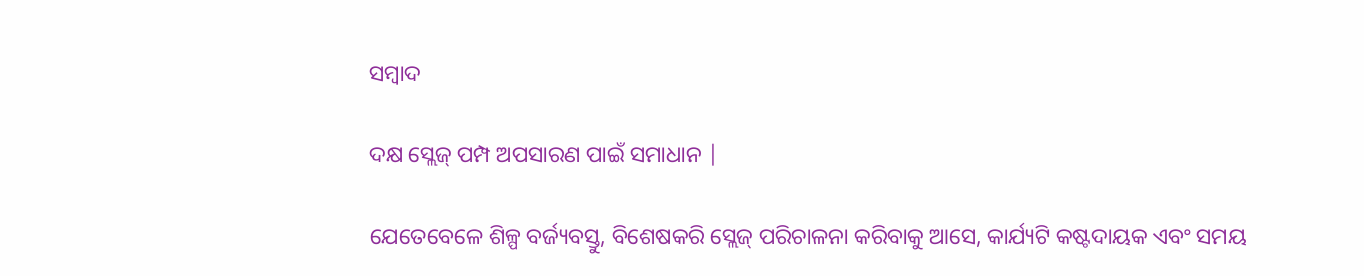ସମ୍ବାଦ

ଦକ୍ଷ ସ୍ଲେଜ୍ ପମ୍ପ ଅପସାରଣ ପାଇଁ ସମାଧାନ |

ଯେତେବେଳେ ଶିଳ୍ପ ବର୍ଜ୍ୟବସ୍ତୁ, ବିଶେଷକରି ସ୍ଲେଜ୍ ପରିଚାଳନା କରିବାକୁ ଆସେ, କାର୍ଯ୍ୟଟି କଷ୍ଟଦାୟକ ଏବଂ ସମୟ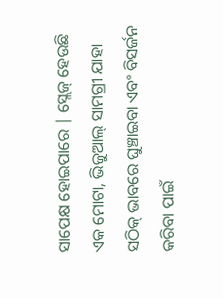ସାପେକ୍ଷ ହୋଇପାରେ | ସ୍ଲେଜ୍ ହେଉଛି ଏକ ମୋଟା, ଭିଜୁଆଲ୍ ସାମଗ୍ରୀ ଯାହା ସଠିକ୍ ଭାବରେ ଘୁଞ୍ଚାଇବା ଏବଂ ବିସର୍ଜନ କରିବା ପାଇଁ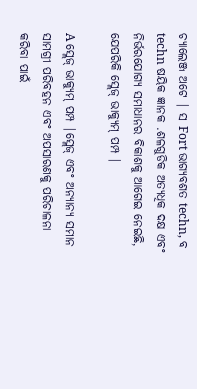ଚ୍ୟାଲେଞ୍ଜ ଅଟେ | ସ Fort ଭାଗ୍ୟବଶତ techn, ବ techn ଷୟିକ ଜ୍ଞାନକ .ଶଳଗୁଡିକ ଅତ୍ୟଧିକ ଦକ୍ଷ ଏବଂ ନିର୍ଭରଯୋଗ୍ୟ ସମାଧାନର ବିକାଶକୁ ଆଗେଇ ନେଇଛି, ଯେପରିକି ସ୍ଲେଜ୍ ଭାକ୍ୟୁମ୍ ପମ୍ପ |

A ସ୍ଲେଜ୍ ଭାକ୍ୟୁମ୍ ପମ୍ପ |ସ୍ଲେଜ୍ ଏବଂ ଅନ୍ୟାନ୍ୟ ସମାନ ସାମଗ୍ରୀ ପରିବହନ ଏବଂ ଅପସାରଣକୁ ପରିଚାଳନା କରିବା ପାଇଁ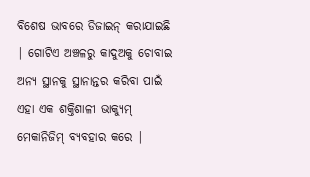ବିଶେଷ ଭାବରେ ଡିଜାଇନ୍ କରାଯାଇଛି | ଗୋଟିଏ ଅଞ୍ଚଳରୁ କାଦୁଅକୁ ଚୋବାଇ ଅନ୍ୟ ସ୍ଥାନକୁ ସ୍ଥାନାନ୍ତର କରିବା ପାଇଁ ଏହା ଏକ ଶକ୍ତିଶାଳୀ ଭାକ୍ୟୁମ୍ ମେକାନିଜିମ୍ ବ୍ୟବହାର କରେ |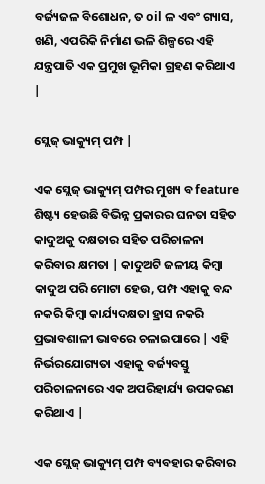ବର୍ଜ୍ୟଜଳ ବିଶୋଧନ, ତ oil ଳ ଏବଂ ଗ୍ୟାସ, ଖଣି, ଏପରିକି ନିର୍ମାଣ ଭଳି ଶିଳ୍ପରେ ଏହି ଯନ୍ତ୍ରପାତି ଏକ ପ୍ରମୁଖ ଭୂମିକା ଗ୍ରହଣ କରିଥାଏ |

ସ୍ଲେଜ୍ ଭାକ୍ୟୁମ୍ ପମ୍ପ |

ଏକ ସ୍ଲେଜ୍ ଭାକ୍ୟୁମ୍ ପମ୍ପର ମୁଖ୍ୟ ବ feature ଶିଷ୍ଟ୍ୟ ହେଉଛି ବିଭିନ୍ନ ପ୍ରକାରର ଘନତା ସହିତ କାଦୁଅକୁ ଦକ୍ଷତାର ସହିତ ପରିଚାଳନା କରିବାର କ୍ଷମତା | କାଦୁଅଟି ଜଳୀୟ କିମ୍ବା କାଦୁଅ ପରି ମୋଟା ହେଉ, ପମ୍ପ ଏହାକୁ ବନ୍ଦ ନକରି କିମ୍ବା କାର୍ଯ୍ୟଦକ୍ଷତା ହ୍ରାସ ନକରି ପ୍ରଭାବଶାଳୀ ଭାବରେ ଚଳାଇପାରେ | ଏହି ନିର୍ଭରଯୋଗ୍ୟତା ଏହାକୁ ବର୍ଜ୍ୟବସ୍ତୁ ପରିଚାଳନାରେ ଏକ ଅପରିହାର୍ଯ୍ୟ ଉପକରଣ କରିଥାଏ |

ଏକ ସ୍ଲେଜ୍ ଭାକ୍ୟୁମ୍ ପମ୍ପ ବ୍ୟବହାର କରିବାର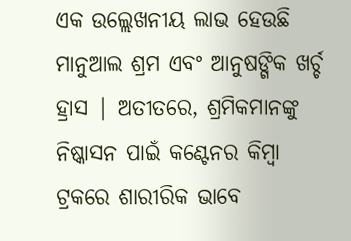ଏକ ଉଲ୍ଲେଖନୀୟ ଲାଭ ହେଉଛି ମାନୁଆଲ ଶ୍ରମ ଏବଂ ଆନୁଷଙ୍ଗିକ ଖର୍ଚ୍ଚ ହ୍ରାସ | ଅତୀତରେ, ଶ୍ରମିକମାନଙ୍କୁ ନିଷ୍କାସନ ପାଇଁ କଣ୍ଟେନର କିମ୍ବା ଟ୍ରକରେ ଶାରୀରିକ ଭାବେ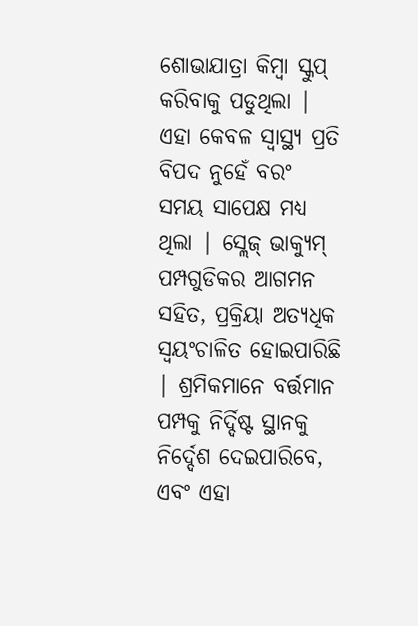ଶୋଭାଯାତ୍ରା କିମ୍ବା ସ୍କୁପ୍ କରିବାକୁ ପଡୁଥିଲା | ଏହା କେବଳ ସ୍ୱାସ୍ଥ୍ୟ ପ୍ରତି ବିପଦ ନୁହେଁ ବରଂ ସମୟ ସାପେକ୍ଷ ମଧ୍ୟ ଥିଲା | ସ୍ଲେଜ୍ ଭାକ୍ୟୁମ୍ ପମ୍ପଗୁଡିକର ଆଗମନ ସହିତ, ପ୍ରକ୍ରିୟା ଅତ୍ୟଧିକ ସ୍ୱୟଂଚାଳିତ ହୋଇପାରିଛି | ଶ୍ରମିକମାନେ ବର୍ତ୍ତମାନ ପମ୍ପକୁ ନିର୍ଦ୍ଦିଷ୍ଟ ସ୍ଥାନକୁ ନିର୍ଦ୍ଦେଶ ଦେଇପାରିବେ, ଏବଂ ଏହା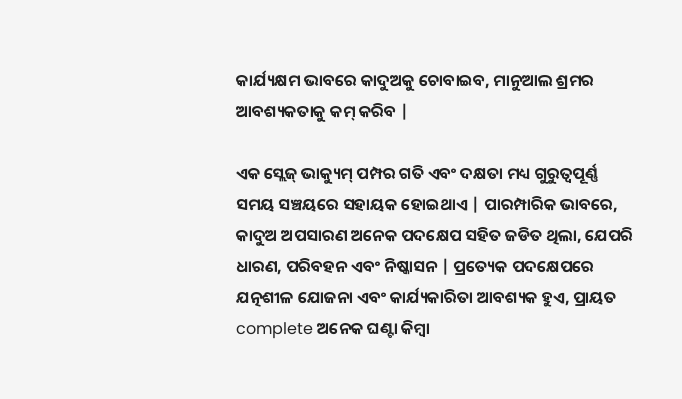କାର୍ଯ୍ୟକ୍ଷମ ଭାବରେ କାଦୁଅକୁ ଚୋବାଇବ, ମାନୁଆଲ ଶ୍ରମର ଆବଶ୍ୟକତାକୁ କମ୍ କରିବ |

ଏକ ସ୍ଲେଜ୍ ଭାକ୍ୟୁମ୍ ପମ୍ପର ଗତି ଏବଂ ଦକ୍ଷତା ମଧ୍ୟ ଗୁରୁତ୍ୱପୂର୍ଣ୍ଣ ସମୟ ସଞ୍ଚୟରେ ସହାୟକ ହୋଇଥାଏ | ପାରମ୍ପାରିକ ଭାବରେ, କାଦୁଅ ଅପସାରଣ ଅନେକ ପଦକ୍ଷେପ ସହିତ ଜଡିତ ଥିଲା, ଯେପରି ଧାରଣ, ପରିବହନ ଏବଂ ନିଷ୍କାସନ | ପ୍ରତ୍ୟେକ ପଦକ୍ଷେପରେ ଯତ୍ନଶୀଳ ଯୋଜନା ଏବଂ କାର୍ଯ୍ୟକାରିତା ଆବଶ୍ୟକ ହୁଏ, ପ୍ରାୟତ complete ଅନେକ ଘଣ୍ଟା କିମ୍ବା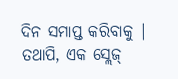ଦିନ ସମାପ୍ତ କରିବାକୁ | ତଥାପି, ଏକ ସ୍ଲେଜ୍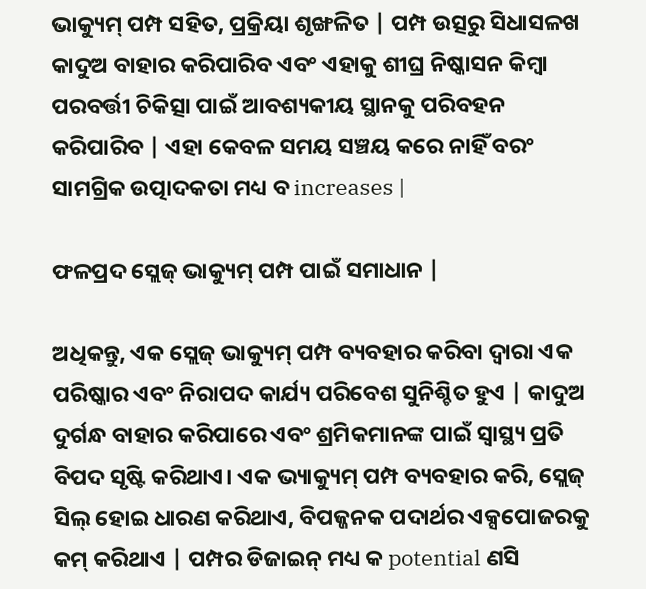ଭାକ୍ୟୁମ୍ ପମ୍ପ ସହିତ, ପ୍ରକ୍ରିୟା ଶୃଙ୍ଖଳିତ | ପମ୍ପ ଉତ୍ସରୁ ସିଧାସଳଖ କାଦୁଅ ବାହାର କରିପାରିବ ଏବଂ ଏହାକୁ ଶୀଘ୍ର ନିଷ୍କାସନ କିମ୍ବା ପରବର୍ତ୍ତୀ ଚିକିତ୍ସା ପାଇଁ ଆବଶ୍ୟକୀୟ ସ୍ଥାନକୁ ପରିବହନ କରିପାରିବ | ଏହା କେବଳ ସମୟ ସଞ୍ଚୟ କରେ ନାହିଁ ବରଂ ସାମଗ୍ରିକ ଉତ୍ପାଦକତା ମଧ୍ୟ ବ increases |

ଫଳପ୍ରଦ ସ୍ଲେଜ୍ ଭାକ୍ୟୁମ୍ ପମ୍ପ ପାଇଁ ସମାଧାନ |

ଅଧିକନ୍ତୁ, ଏକ ସ୍ଲେଜ୍ ଭାକ୍ୟୁମ୍ ପମ୍ପ ବ୍ୟବହାର କରିବା ଦ୍ୱାରା ଏକ ପରିଷ୍କାର ଏବଂ ନିରାପଦ କାର୍ଯ୍ୟ ପରିବେଶ ସୁନିଶ୍ଚିତ ହୁଏ | କାଦୁଅ ଦୁର୍ଗନ୍ଧ ବାହାର କରିପାରେ ଏବଂ ଶ୍ରମିକମାନଙ୍କ ପାଇଁ ସ୍ୱାସ୍ଥ୍ୟ ପ୍ରତି ବିପଦ ସୃଷ୍ଟି କରିଥାଏ। ଏକ ଭ୍ୟାକ୍ୟୁମ୍ ପମ୍ପ ବ୍ୟବହାର କରି, ସ୍ଲେଜ୍ ସିଲ୍ ହୋଇ ଧାରଣ କରିଥାଏ, ବିପଜ୍ଜନକ ପଦାର୍ଥର ଏକ୍ସପୋଜରକୁ କମ୍ କରିଥାଏ | ପମ୍ପର ଡିଜାଇନ୍ ମଧ୍ୟ କ potential ଣସି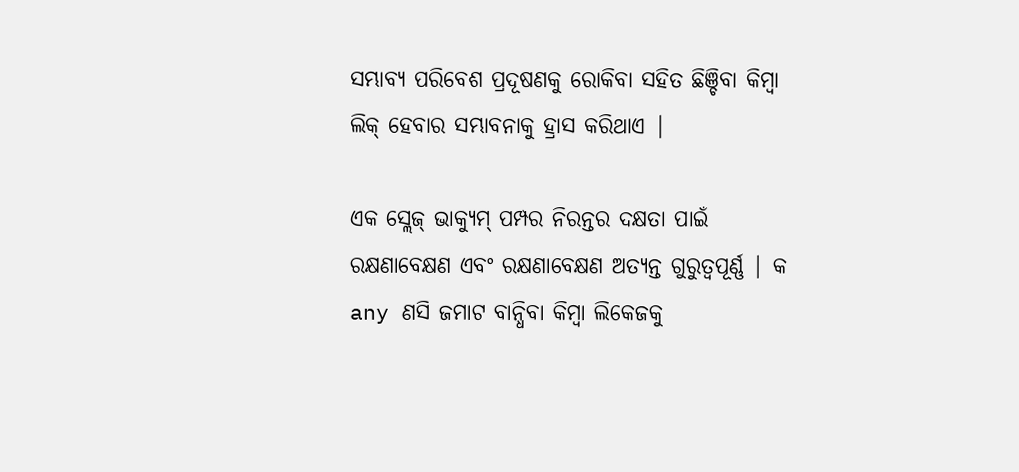ସମ୍ଭାବ୍ୟ ପରିବେଶ ପ୍ରଦୂଷଣକୁ ରୋକିବା ସହିତ ଛିଞ୍ଚିବା କିମ୍ବା ଲିକ୍ ହେବାର ସମ୍ଭାବନାକୁ ହ୍ରାସ କରିଥାଏ |

ଏକ ସ୍ଲେଜ୍ ଭାକ୍ୟୁମ୍ ପମ୍ପର ନିରନ୍ତର ଦକ୍ଷତା ପାଇଁ ରକ୍ଷଣାବେକ୍ଷଣ ଏବଂ ରକ୍ଷଣାବେକ୍ଷଣ ଅତ୍ୟନ୍ତ ଗୁରୁତ୍ୱପୂର୍ଣ୍ଣ | କ any ଣସି ଜମାଟ ବାନ୍ଧିବା କିମ୍ବା ଲିକେଜକୁ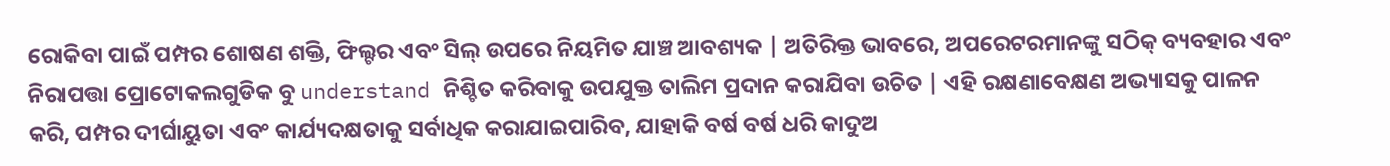ରୋକିବା ପାଇଁ ପମ୍ପର ଶୋଷଣ ଶକ୍ତି, ଫିଲ୍ଟର ଏବଂ ସିଲ୍ ଉପରେ ନିୟମିତ ଯାଞ୍ଚ ଆବଶ୍ୟକ | ଅତିରିକ୍ତ ଭାବରେ, ଅପରେଟରମାନଙ୍କୁ ସଠିକ୍ ବ୍ୟବହାର ଏବଂ ନିରାପତ୍ତା ପ୍ରୋଟୋକଲଗୁଡିକ ବୁ understand ନିଶ୍ଚିତ କରିବାକୁ ଉପଯୁକ୍ତ ତାଲିମ ପ୍ରଦାନ କରାଯିବା ଉଚିତ | ଏହି ରକ୍ଷଣାବେକ୍ଷଣ ଅଭ୍ୟାସକୁ ପାଳନ କରି, ପମ୍ପର ଦୀର୍ଘାୟୁତା ଏବଂ କାର୍ଯ୍ୟଦକ୍ଷତାକୁ ସର୍ବାଧିକ କରାଯାଇପାରିବ, ଯାହାକି ବର୍ଷ ବର୍ଷ ଧରି କାଦୁଅ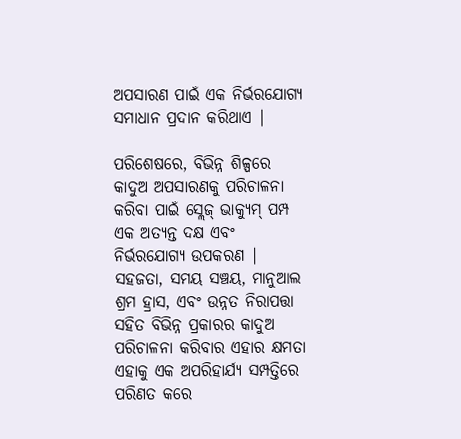ଅପସାରଣ ପାଇଁ ଏକ ନିର୍ଭରଯୋଗ୍ୟ ସମାଧାନ ପ୍ରଦାନ କରିଥାଏ |

ପରିଶେଷରେ, ବିଭିନ୍ନ ଶିଳ୍ପରେ କାଦୁଅ ଅପସାରଣକୁ ପରିଚାଳନା କରିବା ପାଇଁ ସ୍ଲେଜ୍ ଭାକ୍ୟୁମ୍ ପମ୍ପ ଏକ ଅତ୍ୟନ୍ତ ଦକ୍ଷ ଏବଂ ନିର୍ଭରଯୋଗ୍ୟ ଉପକରଣ | ସହଜତା, ସମୟ ସଞ୍ଚୟ, ମାନୁଆଲ ଶ୍ରମ ହ୍ରାସ, ଏବଂ ଉନ୍ନତ ନିରାପତ୍ତା ସହିତ ବିଭିନ୍ନ ପ୍ରକାରର କାଦୁଅ ପରିଚାଳନା କରିବାର ଏହାର କ୍ଷମତା ଏହାକୁ ଏକ ଅପରିହାର୍ଯ୍ୟ ସମ୍ପତ୍ତିରେ ପରିଣତ କରେ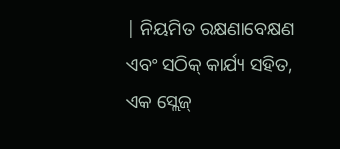| ନିୟମିତ ରକ୍ଷଣାବେକ୍ଷଣ ଏବଂ ସଠିକ୍ କାର୍ଯ୍ୟ ସହିତ, ଏକ ସ୍ଲେଜ୍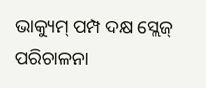ଭାକ୍ୟୁମ୍ ପମ୍ପ ଦକ୍ଷ ସ୍ଲେଜ୍ ପରିଚାଳନା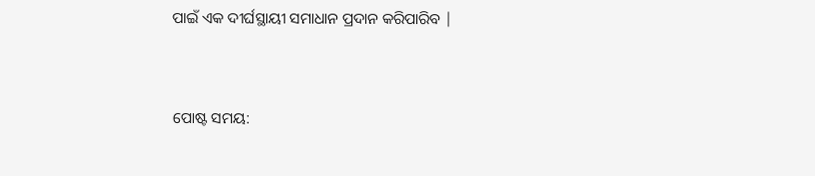ପାଇଁ ଏକ ଦୀର୍ଘସ୍ଥାୟୀ ସମାଧାନ ପ୍ରଦାନ କରିପାରିବ |


ପୋଷ୍ଟ ସମୟ: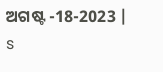ଅଗଷ୍ଟ -18-2023 |
s